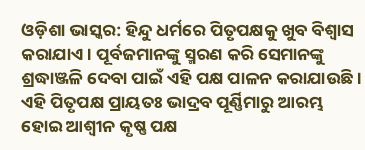ଓଡ଼ିଶା ଭାସ୍କର: ହିନ୍ଦୁ ଧର୍ମରେ ପିତୃପକ୍ଷକୁ ଖୁବ ବିଶ୍ୱାସ କରାଯାଏ । ପୂର୍ବଜମାନଙ୍କୁ ସ୍ମରଣ କରି ସେମାନଙ୍କୁ ଶ୍ରଦ୍ଧାଞ୍ଜଳି ଦେବା ପାଇଁ ଏହି ପକ୍ଷ ପାଳନ କରାଯାଉଛି । ଏହି ପିତୃପକ୍ଷ ପ୍ରାୟତଃ ଭାଦ୍ରବ ପୂର୍ଣ୍ଣିମାରୁ ଆରମ୍ଭ ହୋଇ ଆଶ୍ୱୀନ କୃଷ୍ଣ ପକ୍ଷ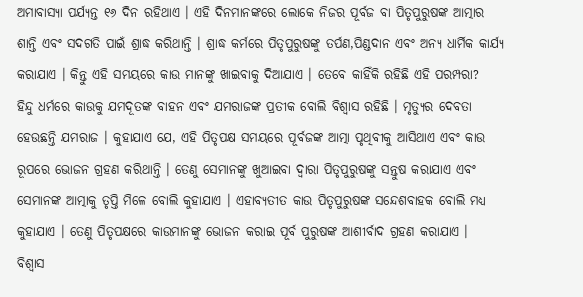ଅମାବାସ୍ୟା ପର୍ଯ୍ୟନ୍ତ ୧୬ ଦିନ ରହିଥାଏ । ଏହି ଦିନମାନଙ୍କରେ ଲୋକେ ନିଜର ପୂର୍ବଜ ବା ପିତୃପୁରୁଷଙ୍କ ଆତ୍ମାର ଶାନ୍ତି ଏବଂ ସଦଗତି ପାଇଁ ଶ୍ରାଦ୍ଧ କରିଥାନ୍ତି । ଶ୍ରାଦ୍ଧ କର୍ମରେ ପିତୃପୁରୁଷଙ୍କୁ ତର୍ପଣ,ପିଣ୍ଡଦାନ ଏବଂ ଅନ୍ୟ ଧାର୍ମିକ କାର୍ଯ୍ୟ କରାଯାଏ । କିନ୍ତୁ ଏହି ସମୟରେ କାଉ ମାନଙ୍କୁ ଖାଇବାକୁ ଦିଆଯାଏ । ତେବେ କାହିଁକି ରହିଛି ଏହି ପରମ୍ପରା?
ହିନ୍ଦୁ ଧର୍ମରେ କାଉକୁ ଯମଦୂତଙ୍କ ବାହନ ଏବଂ ଯମରାଜଙ୍କ ପ୍ରତୀକ ବୋଲି ବିଶ୍ୱାସ ରହିଛି । ମୃତ୍ୟୁର ଦେବତା ହେଉଛନ୍ତି ଯମରାଜ । କୁହାଯାଏ ଯେ, ଏହି ପିତୃପକ୍ଷ ସମୟରେ ପୂର୍ବଜଙ୍କ ଆତ୍ମା ପୃଥିବୀକୁ ଆସିଥାଏ ଏବଂ କାଉ ରୂପରେ ଭୋଜନ ଗ୍ରହଣ କରିଥାନ୍ତି । ତେଣୁ ସେମାନଙ୍କୁ ଖୁଆଇବା ଦ୍ୱାରା ପିତୃପୁରୁଷଙ୍କୁ ସନ୍ତୁଷ କରାଯାଏ ଏବଂ ସେମାନଙ୍କ ଆତ୍ମାକୁ ତୃପ୍ତି ମିଳେ ବୋଲି କୁହାଯାଏ । ଏହାବ୍ୟତୀତ କାଉ ପିତୃପୁରୁଷଙ୍କ ସନ୍ଦେଶବାହକ ବୋଲି ମଧ୍ୟ କୁହାଯାଏ । ତେଣୁ ପିତୃପକ୍ଷରେ କାଉମାନଙ୍କୁ ଭୋଜନ କରାଇ ପୂର୍ବ ପୁରୁଷଙ୍କ ଆଶୀର୍ବାଦ ଗ୍ରହଣ କରାଯାଏ ।
ବିଶ୍ୱାସ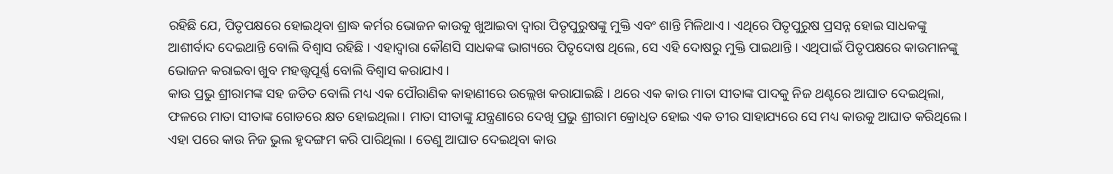ରହିଛି ଯେ, ପିତୃପକ୍ଷରେ ହୋଇଥିବା ଶ୍ରାଦ୍ଧ କର୍ମର ଭୋଜନ କାଉକୁ ଖୁଆଇବା ଦ୍ୱାରା ପିତୃପୁରୁଷଙ୍କୁ ମୁକ୍ତି ଏବଂ ଶାନ୍ତି ମିଳିଥାଏ । ଏଥିରେ ପିତୃପୁରୁଷ ପ୍ରସନ୍ନ ହୋଇ ସାଧକଙ୍କୁ ଆଶୀର୍ବାଦ ଦେଇଥାନ୍ତି ବୋଲି ବିଶ୍ୱାସ ରହିଛି । ଏହାଦ୍ୱାରା କୌଣସି ସାଧକଙ୍କ ଭାଗ୍ୟରେ ପିତୃଦୋଷ ଥିଲେ, ସେ ଏହି ଦୋଷରୁ ମୁକ୍ତି ପାଇଥାନ୍ତି । ଏଥିପାଇଁ ପିତୃପକ୍ଷରେ କାଉମାନଙ୍କୁ ଭୋଜନ କରାଇବା ଖୁବ ମହତ୍ତ୍ୱପୂର୍ଣ୍ଣ ବୋଲି ବିଶ୍ୱାସ କରାଯାଏ ।
କାଉ ପ୍ରଭୁ ଶ୍ରୀରାମଙ୍କ ସହ ଜଡିତ ବୋଲି ମଧ୍ୟ ଏକ ପୌରାଣିକ କାହାଣୀରେ ଉଲ୍ଲେଖ କରାଯାଇଛି । ଥରେ ଏକ କାଉ ମାତା ସୀତାଙ୍କ ପାଦକୁ ନିଜ ଥଣ୍ଟରେ ଆଘାତ ଦେଇଥିଲା, ଫଳରେ ମାତା ସୀତାଙ୍କ ଗୋଡରେ କ୍ଷତ ହୋଇଥିଲା। ମାତା ସୀତାଙ୍କୁ ଯନ୍ତ୍ରଣାରେ ଦେଖି ପ୍ରଭୁ ଶ୍ରୀରାମ କ୍ରୋଧିତ ହୋଇ ଏକ ତୀର ସାହାଯ୍ୟରେ ସେ ମଧ୍ୟ କାଉକୁ ଆଘାତ କରିଥିଲେ। ଏହା ପରେ କାଉ ନିଜ ଭୁଲ ହୃଦଙ୍ଗମ କରି ପାରିଥିଲା । ତେଣୁ ଆଘାତ ଦେଇଥିବା କାଉ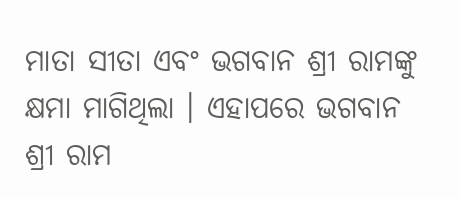ମାତା ସୀତା ଏବଂ ଭଗବାନ ଶ୍ରୀ ରାମଙ୍କୁ କ୍ଷମା ମାଗିଥିଲା । ଏହାପରେ ଭଗବାନ ଶ୍ରୀ ରାମ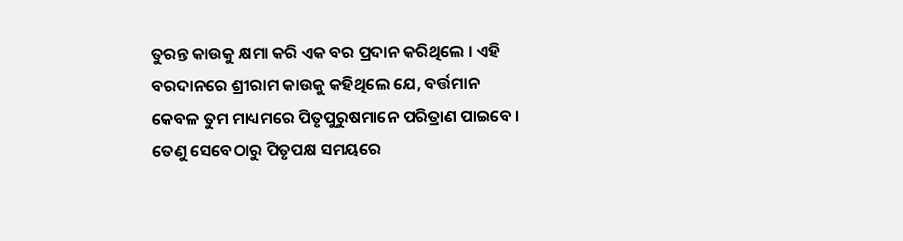ତୁରନ୍ତ କାଉକୁ କ୍ଷମା କରି ଏକ ବର ପ୍ରଦାନ କରିଥିଲେ । ଏହି ବରଦାନରେ ଶ୍ରୀରାମ କାଉକୁ କହିଥିଲେ ଯେ, ବର୍ତ୍ତମାନ କେବଳ ତୁମ ମାଧ୍ୟମରେ ପିତୃପୁରୁଷମାନେ ପରିତ୍ରାଣ ପାଇବେ । ତେଣୁ ସେବେଠାରୁ ପିତୃପକ୍ଷ ସମୟରେ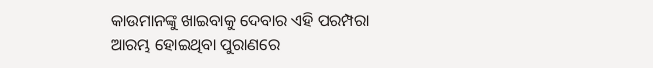କାଉମାନଙ୍କୁ ଖାଇବାକୁ ଦେବାର ଏହି ପରମ୍ପରା ଆରମ୍ଭ ହୋଇଥିବା ପୁରାଣରେ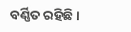ବର୍ଣ୍ଣିତ ରହିଛି ।